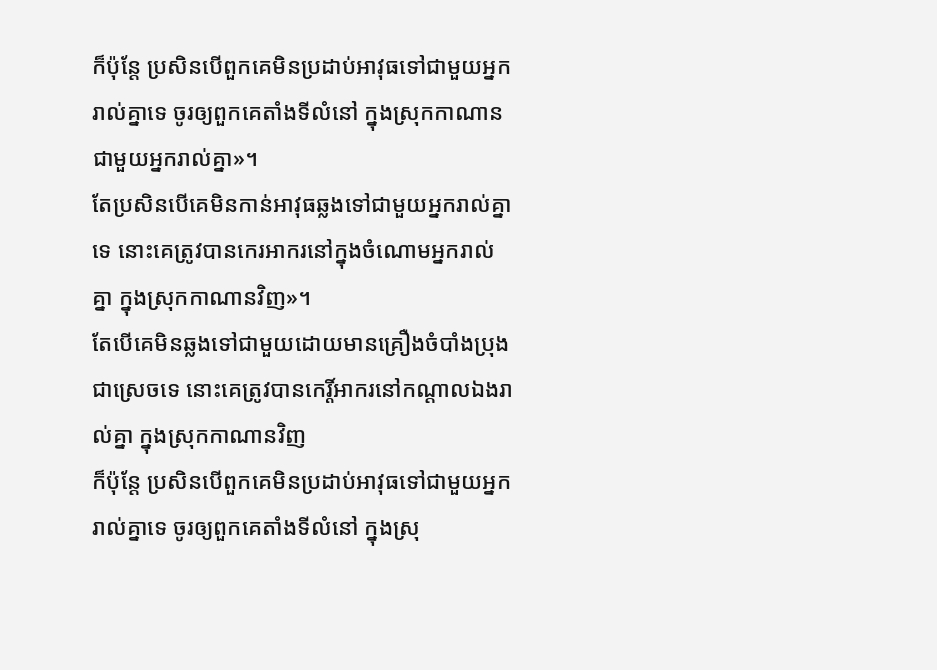ក៏ប៉ុន្តែ ប្រសិនបើពួកគេមិនប្រដាប់អាវុធទៅជាមួយអ្នករាល់គ្នាទេ ចូរឲ្យពួកគេតាំងទីលំនៅ ក្នុងស្រុកកាណានជាមួយអ្នករាល់គ្នា»។
តែប្រសិនបើគេមិនកាន់អាវុធឆ្លងទៅជាមួយអ្នករាល់គ្នាទេ នោះគេត្រូវបានកេរអាករនៅក្នុងចំណោមអ្នករាល់គ្នា ក្នុងស្រុកកាណានវិញ»។
តែបើគេមិនឆ្លងទៅជាមួយដោយមានគ្រឿងចំបាំងប្រុងជាស្រេចទេ នោះគេត្រូវបានកេរ្តិ៍អាករនៅកណ្តាលឯងរាល់គ្នា ក្នុងស្រុកកាណានវិញ
ក៏ប៉ុន្តែ ប្រសិនបើពួកគេមិនប្រដាប់អាវុធទៅជាមួយអ្នករាល់គ្នាទេ ចូរឲ្យពួកគេតាំងទីលំនៅ ក្នុងស្រុ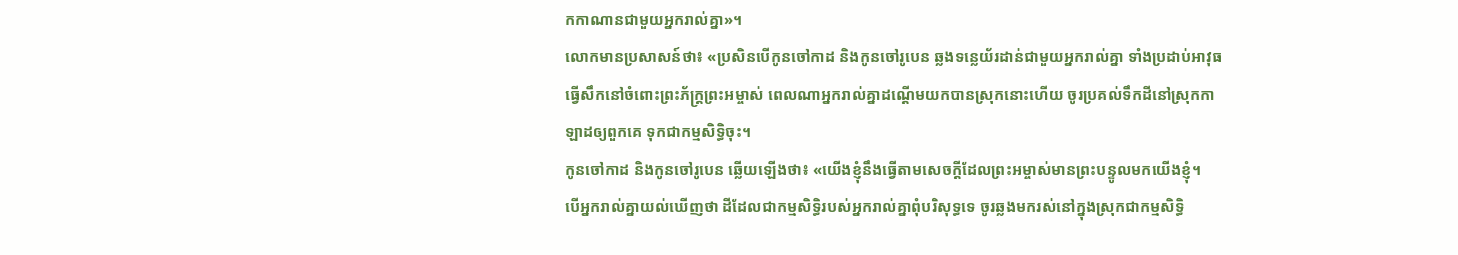កកាណានជាមួយអ្នករាល់គ្នា»។
លោកមានប្រសាសន៍ថា៖ «ប្រសិនបើកូនចៅកាដ និងកូនចៅរូបេន ឆ្លងទន្លេយ័រដាន់ជាមួយអ្នករាល់គ្នា ទាំងប្រដាប់អាវុធធ្វើសឹកនៅចំពោះព្រះភ័ក្ត្រព្រះអម្ចាស់ ពេលណាអ្នករាល់គ្នាដណ្ដើមយកបានស្រុកនោះហើយ ចូរប្រគល់ទឹកដីនៅស្រុកកាឡាដឲ្យពួកគេ ទុកជាកម្មសិទ្ធិចុះ។
កូនចៅកាដ និងកូនចៅរូបេន ឆ្លើយឡើងថា៖ «យើងខ្ញុំនឹងធ្វើតាមសេចក្ដីដែលព្រះអម្ចាស់មានព្រះបន្ទូលមកយើងខ្ញុំ។
បើអ្នករាល់គ្នាយល់ឃើញថា ដីដែលជាកម្មសិទ្ធិរបស់អ្នករាល់គ្នាពុំបរិសុទ្ធទេ ចូរឆ្លងមករស់នៅក្នុងស្រុកជាកម្មសិទ្ធិ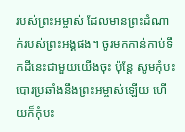របស់ព្រះអម្ចាស់ ដែលមានព្រះដំណាក់របស់ព្រះអង្គផង។ ចូរមកកាន់កាប់ទឹកដីនេះជាមួយយើងចុះ ប៉ុន្តែ សូមកុំបះបោរប្រឆាំងនឹងព្រះអម្ចាស់ឡើយ ហើយក៏កុំបះ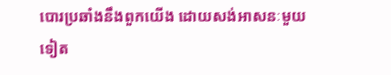បោរប្រឆាំងនឹងពួកយើង ដោយសង់អាសនៈមួយទៀត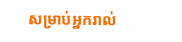សម្រាប់អ្នករាល់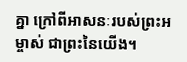គ្នា ក្រៅពីអាសនៈរបស់ព្រះអម្ចាស់ ជាព្រះនៃយើង។